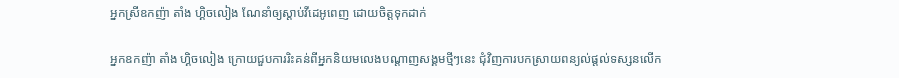អ្នកស្រីឧកញ៉ា តាំង ហ្គិចលៀង ណែនាំឲ្យស្តាប់វីដេអូពេញ ដោយចិត្តទុកដាក់

អ្នកឧកញ៉ា តាំង ហ្គិចលៀង ក្រោយជួបការរិះគន់ពីអ្នកនិយមលេងបណ្តាញសង្គមថ្មីៗនេះ ជុំវិញការបកស្រាយពន្យល់ផ្តល់ទស្សនលើក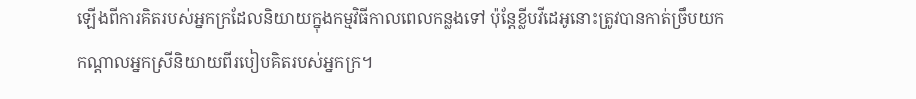ឡើងពីការគិតរបស់អ្នកក្រដែលនិយាយក្នុងកម្មវិធីកាលពេលកន្លងទៅ ប៉ុន្តែខ្លីបវីដេអូនោះត្រូវបានកាត់ច្រឹបយកកណ្តាលអ្នកស្រីនិយាយពីរបៀបគិតរបស់អ្នកក្រ។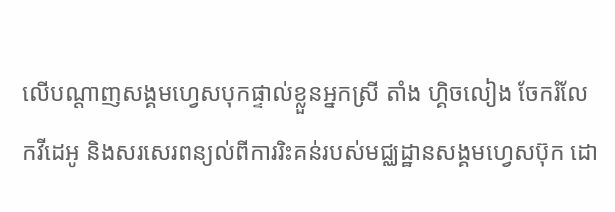លើបណ្តាញសង្គមហ្វេសបុកផ្ទាល់ខ្លួនអ្នកស្រី តាំង ហ្គិចលៀង ចែករំលែកវីដេអូ និងសរសេរពន្យល់ពីការរិះគន់របស់មជ្ឈដ្ឋានសង្គមហ្វេសប៊ុក ដោ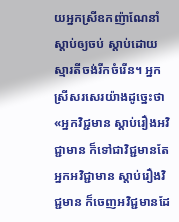យអ្នកស្រីឧកញ៉ាណែនាំស្តាប់ឲ្យចប់ ស្តាប់ដោយស្មារតីចង់រីកចំរេីន។ អ្នកស្រីសរសេរយ៉ាងដូច្នេះថា «អ្នកវិជ្ជមាន ស្តាប់រឿងអវិជ្ជាមាន ក៏ទៅជាវិជ្ជមានតែ អ្នកអវិជ្ជាមាន ស្តាប់រឿងវិជ្ជមាន ក៏ចេញអវិជ្ជមានដែ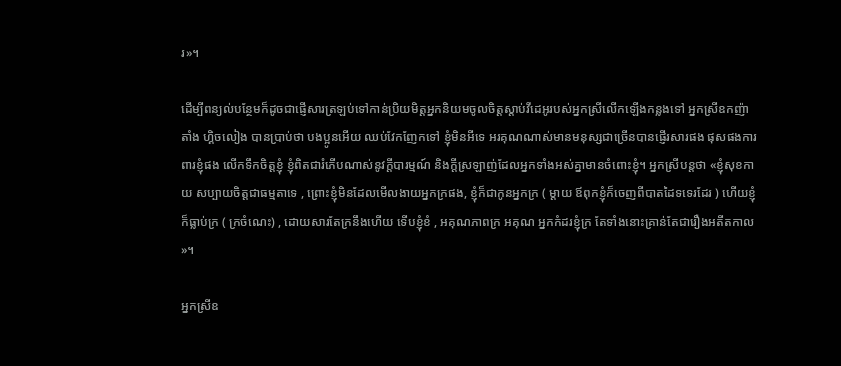រ»។

ដើម្បីពន្យល់បន្ថែមក៏ដូចជាផ្ញើសារត្រឡប់ទៅកាន់ប្រិយមិត្តអ្នកនិយមចូលចិត្តស្តាប់វីដេអូរបស់អ្នកស្រីលើកឡើងកន្លងទៅ អ្នកស្រីឧកញ៉ា តាំង ហ្គិចលៀង បានប្រាប់ថា បងប្អូនអេីយ ឈប់វែកញែកទៅ ខ្ញុំមិនអីទេ អរគុណណាស់មានមនុស្សជាច្រេីនបានផ្ញេីរសារផង ផុសផងការពារខ្ញុំផង លេីកទឹកចិត្តខ្ញុំ ខ្ញុំពិតជារំភេីបណាស់នូវក្តីបារម្មណ៍ និងក្តីស្រឡាញ់ដែលអ្នកទាំងអស់គ្នាមានចំពោះខ្ញុំ។ អ្នកស្រីបន្តថា «ខ្ញុំសុខកាយ សប្បាយចិត្តជាធម្មតាទេ , ព្រោះខ្ញុំមិនដែលមេីលងាយអ្នកក្រផង, ខ្ញុំក៏ជាកូនអ្នកក្រ ( ម្តាយ ឪពុកខ្ញុំក៏ចេញពីបាតដៃទទេរដែរ ) ហេីយខ្ញុំក៏ធ្លាប់ក្រ ( ក្រចំណេះ) , ដោយសារតែក្រនឹងហេីយ ទេីបខ្ញុំខំ , អគុណភាពក្រ អគុណ អ្នកកំដរខ្ញុំក្រ តែទាំងនោះគ្រាន់តែជារឿងអតីតកាល »។

អ្នកស្រីឧ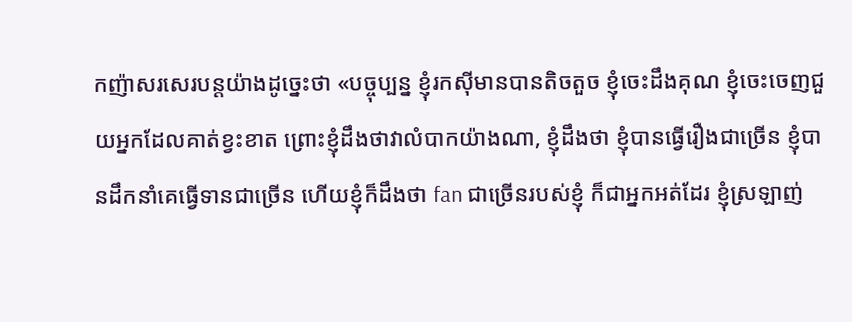កញ៉ាសរសេរបន្តយ៉ាងដូច្នេះថា «បច្ចុប្បន្ន ខ្ញុំរកសុីមានបានតិចតួច ខ្ញុំចេះដឹងគុណ ខ្ញុំចេះចេញជួយអ្នកដែលគាត់ខ្វះខាត ព្រោះខ្ញុំដឹងថាវាលំបាកយ៉ាងណា, ខ្ញុំដឹងថា ខ្ញុំបានធ្វេីរឿងជាច្រេីន ខ្ញុំបានដឹកនាំគេធ្វេីទានជាច្រេីន ហេីយខ្ញុំក៏ដឹងថា fan ជាច្រេីនរបស់ខ្ញុំ ក៏ជាអ្នកអត់ដែរ ខ្ញុំស្រឡាញ់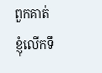ពួកគាត់ ខ្ញុំលេីកទឹ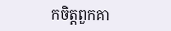កចិត្តពួកគា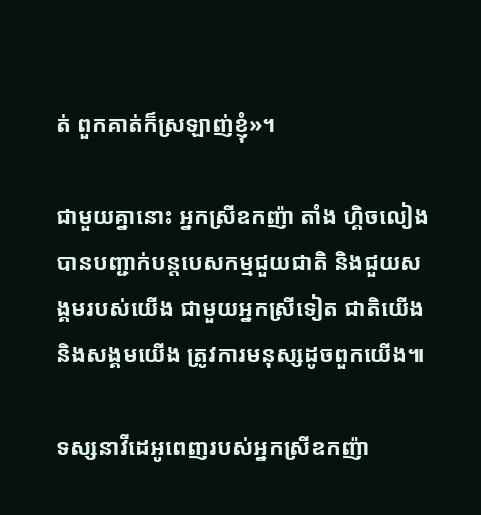ត់ ពួកគាត់ក៏ស្រឡាញ់ខ្ញុំ»។

ជាមួយគ្នានោះ អ្នកស្រីឧកញ៉ា តាំង ហ្គិចលៀង បានបញ្ជាក់បន្តបេសកម្មជួយជាតិ និងជួយសង្គមរបស់យេីង ជាមួយអ្នកស្រីទៀត ជាតិយេីងនិងសង្គមយេីង ត្រូវការមនុស្សដូចពួកយេីង៕

ទស្សនាវីដេអូពេញរបស់អ្នកស្រីឧកញ៉ា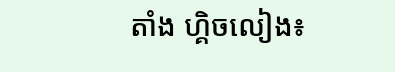តាំង ហ្គិចលៀង៖